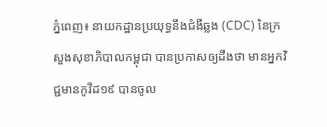ភ្នំពេញ៖ នាយកដ្ឋានប្រយុទ្ធនឹងជំងឺឆ្លង (CDC) នៃក្រសួងសុខាភិបាលកម្ពុជា បានប្រកាសឲ្យដឹងថា មានអ្នកវិជ្ជមានកូវីដ១៩ បានចូល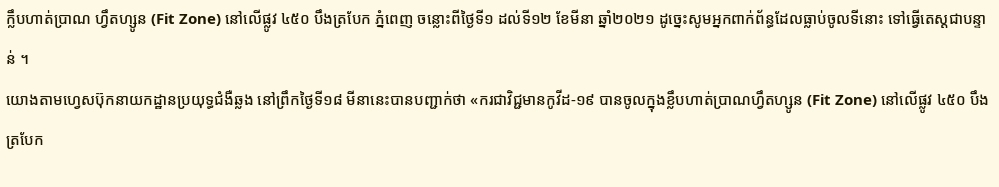ក្លឹបហាត់ប្រាណ ហ្វឹតហ្សូន (Fit Zone) នៅលើផ្លូវ ៤៥០ បឹងត្របែក ភ្នំពេញ ចន្លោះពីថ្ងៃទី១ ដល់ទី១២ ខែមីនា ឆ្នាំ២០២១ ដូច្នេះសូមអ្នកពាក់ព័ន្ធដែលធ្លាប់ចូលទីនោះ ទៅធ្វើតេស្តជាបន្ទាន់ ។
យោងតាមហ្វេសប៊ុកនាយកដ្ឋានប្រយុទ្ធជំងឺឆ្លង នៅព្រឹកថ្ងៃទី១៨ មីនានេះបានបញ្ជាក់ថា «ករជាវិជ្ជមានកូវីដ-១៩ បានចូលក្នុងខ្លឹបហាត់ប្រាណហ្វឹតហ្សូន (Fit Zone) នៅលើផ្លូវ ៤៥០ បឹងត្របែក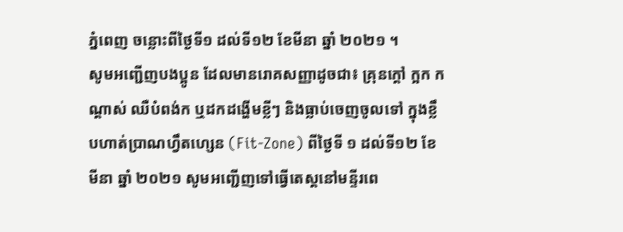ភ្នំពេញ ចន្លោះពីថ្ងៃទី១ ដល់ទី១២ ខែមីនា ឆ្នាំ ២០២១ ។
សូមអញ្ជើញបងប្អូន ដែលមានរោគសញ្ញាដូចជា៖ គ្រុនក្តៅ ក្អក កណ្តាស់ ឈឺបំពង់ក ឬដកដង្ហើមខ្លីៗ និងធ្លាប់ចេញចូលទៅ ក្នុងខ្លឹបហាត់ប្រាណហ្វឹតហ្សេន (Fit-Zone) ពីថ្ងៃទី ១ ដល់ទី១២ ខែមីនា ឆ្នាំ ២០២១ សូមអញ្ជើញទៅធ្វើតេស្តនៅមន្ទីរពេ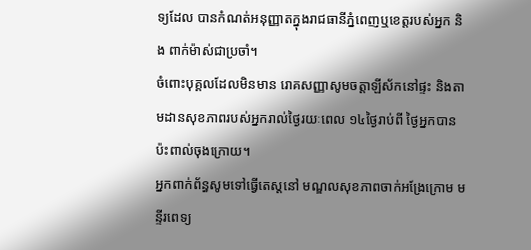ទ្យដែល បានកំណត់អនុញ្ញាតក្នុងរាជធានីភ្នំពេញឬខេត្តរបស់អ្នក និង ពាក់ម៉ាស់ជាប្រចាំ។
ចំពោះបុគ្គលដែលមិនមាន រោគសញ្ញាសូមចត្តាឡីស័កនៅផ្ទះ និងតាមដានសុខភាពរបស់អ្នករាល់ថ្ងៃរយៈពេល ១៤ថ្ងៃរាប់ពី ថ្ងៃអ្នកបានប៉ះពាល់ចុងក្រោយ។
អ្នកពាក់ព័ន្ធសូមទៅធ្វើតេស្តនៅ មណ្ឌលសុខភាពចាក់អង្រែក្រោម មន្ទីរពេទ្យ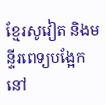ខ្មែរសូវៀត និងមន្ទីរពេទ្យបង្អែកនៅ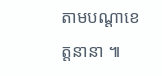តាមបណ្តាខេត្តនានា ៕